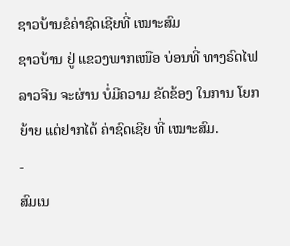ຊາວບ້ານຂໍຄ່າຊົດເຊີຍທີ່ ເໝາະສົມ
ຊາວບ້ານ ຢູ່ ແຂວງພາກເໜືອ ບ່ອນທີ່ ທາງຣົດໄຟ ລາວຈີນ ຈະຜ່ານ ບໍ່ມີຄວາມ ຂັດຂ້ອງ ໃນການ ໂຍກຍ້າຍ ແຕ່ຢາກໄດ້ ຄ່າຊົດເຊີຍ ທີ່ ເໝາະສົມ.
-
ສົມເນ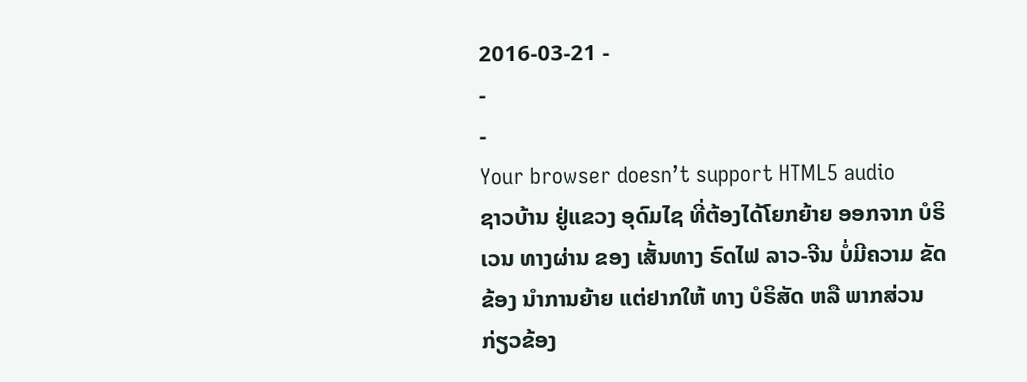2016-03-21 -
-
-
Your browser doesn’t support HTML5 audio
ຊາວບ້ານ ຢູ່ແຂວງ ອຸດົມໄຊ ທີ່ຕ້ອງໄດ້ໂຍກຍ້າຍ ອອກຈາກ ບໍຣິເວນ ທາງຜ່ານ ຂອງ ເສັ້ນທາງ ຣົດໄຟ ລາວ-ຈີນ ບໍ່ມີຄວາມ ຂັດຂ້ອງ ນໍາການຍ້າຍ ແຕ່ຢາກໃຫ້ ທາງ ບໍຣິສັດ ຫລື ພາກສ່ວນ ກ່ຽວຂ້ອງ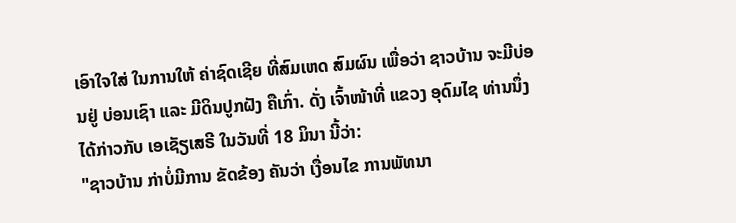ເອົາໃຈໃສ່ ໃນການໃຫ້ ຄ່າຊົດເຊີຍ ທີ່ສົມເຫດ ສົມຜົນ ເພື່ອວ່າ ຊາວບ້ານ ຈະມີບ່ອນຢູ່ ບ່ອນເຊົາ ແລະ ມີດິນປູກຝັງ ຄືເກົ່າ. ດັ່ງ ເຈົ້າໜ້າທີ່ ແຂວງ ອຸດົມໄຊ ທ່ານນຶ່ງ ໄດ້ກ່າວກັບ ເອເຊັຽເສຣີ ໃນວັນທີ່ 18 ມິນາ ນີ້ວ່າ:
"ຊາວບ້ານ ກ່າບໍ່ມີການ ຂັດຂ້ອງ ຄັນວ່າ ເງື່ອນໄຂ ການພັທນາ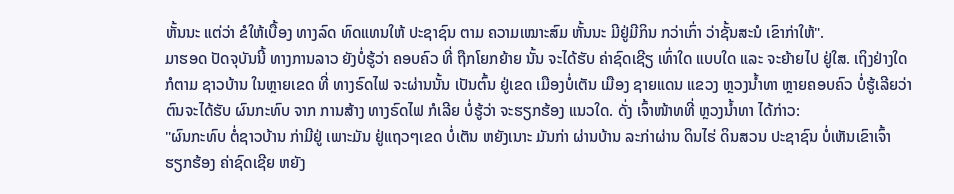ຫັ້ນນະ ແຕ່ວ່າ ຂໍໃຫ້ເບື້ອງ ທາງລົດ ທົດແທນໃຫ້ ປະຊາຊົນ ຕາມ ຄວາມເໝາະສົມ ຫັ້ນນະ ມີຢູ່ມີກິນ ກວ່າເກົ່າ ວ່າຊັ້ນສະນໍ ເຂົາກ່າໃຫ້".
ມາຮອດ ປັດຈຸບັນນີ້ ທາງການລາວ ຍັງບໍ່ຮູ້ວ່າ ຄອບຄົວ ທີ່ ຖືກໂຍກຍ້າຍ ນັ້ນ ຈະໄດ້ຮັບ ຄ່າຊົດເຊີຽ ເທົ່າໃດ ແບບໃດ ແລະ ຈະຍ້າຍໄປ ຢູ່ໃສ. ເຖິງຢ່າງໃດ ກໍຕາມ ຊາວບ້ານ ໃນຫຼາຍເຂດ ທີ່ ທາງຣົດໄຟ ຈະຜ່ານນັ້ນ ເປັນຕົ້ນ ຢູ່ເຂດ ເມືອງບໍ່ເຕັນ ເມືອງ ຊາຍແດນ ແຂວງ ຫຼວງນໍ້າທາ ຫຼາຍຄອບຄົວ ບໍ່ຮູ້ເລີຍວ່າ ຕົນຈະໄດ້ຮັບ ຜົນກະທົບ ຈາກ ການສ້າງ ທາງຣົດໄຟ ກໍເລີຍ ບໍ່ຮູ້ວ່າ ຈະຮຽກຮ້ອງ ແນວໃດ. ດັ່ງ ເຈົ້າໜ້າທທີ່ ຫຼວງນໍ້າທາ ໄດ້ກ່າວ:
"ຜົນກະທົບ ຕໍ່ຊາວບ້ານ ກ່າມີຢູ່ ເພາະມັນ ຢູ່ແຖວໆເຂດ ບໍ່ເຕັນ ຫຍັງເນາະ ມັນກ່າ ຜ່ານບ້ານ ລະກ່າຜ່ານ ດິນໄຮ່ ດິນສວນ ປະຊາຊົນ ບໍ່ເຫັນເຂົາເຈົ້າ ຮຽກຮ້ອງ ຄ່າຊົດເຊີຍ ຫຍັງ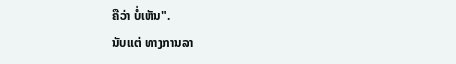ຄືວ່າ ບໍ່ເຫັນ".
ນັບແຕ່ ທາງການລາ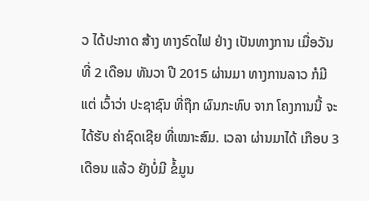ວ ໄດ້ປະກາດ ສ້າງ ທາງຣົດໄຟ ຢ່າງ ເປັນທາງການ ເມື່ອວັນທີ່ 2 ເດືອນ ທັນວາ ປີ 2015 ຜ່ານມາ ທາງການລາວ ກໍມີແຕ່ ເວົ້າວ່າ ປະຊາຊົນ ທີ່ຖືກ ຜົນກະທົບ ຈາກ ໂຄງການນີ້ ຈະໄດ້ຮັບ ຄ່າຊົດເຊີຍ ທີ່ເໝາະສົມ. ເວລາ ຜ່ານມາໄດ້ ເກືອບ 3 ເດືອນ ແລ້ວ ຍັງບໍ່ມີ ຂໍ້ມູນ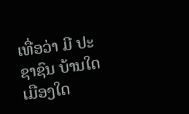ເທື່ອວ່າ ມີ ປະຊາຊົນ ບ້ານໃດ ເມືອງໃດ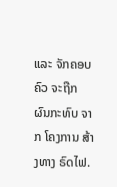ແລະ ຈັກຄອບຄົວ ຈະຖືກ ຜົນກະທົບ ຈາກ ໂຄງການ ສ້າງທາງ ຣົດໄຟ.